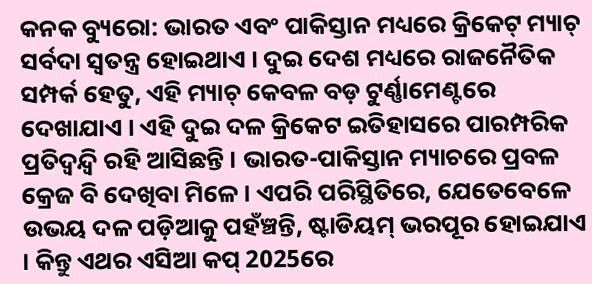କନକ ବ୍ୟୁରୋ: ଭାରତ ଏବଂ ପାକିସ୍ତାନ ମଧ୍ୟରେ କ୍ରିକେଟ୍ ମ୍ୟାଚ୍ ସର୍ବଦା ସ୍ୱତନ୍ତ୍ର ହୋଇଥାଏ । ଦୁଇ ଦେଶ ମଧ୍ୟରେ ରାଜନୈତିକ ସମ୍ପର୍କ ହେତୁ, ଏହି ମ୍ୟାଚ୍ କେବଳ ବଡ଼ ଟୁର୍ଣ୍ଣାମେଣ୍ଟରେ ଦେଖାଯାଏ । ଏହି ଦୁଇ ଦଳ କ୍ରିକେଟ ଇତିହାସରେ ପାରମ୍ପରିକ ପ୍ରତିଦ୍ୱନ୍ଦ୍ବି ରହି ଆସିଛନ୍ତି । ଭାରତ-ପାକିସ୍ତାନ ମ୍ୟାଚରେ ପ୍ରବଳ କ୍ରେଜ ବି ଦେଖିବା ମିଳେ । ଏପରି ପରିସ୍ଥିତିରେ, ଯେତେବେଳେ ଉଭୟ ଦଳ ପଡ଼ିଆକୁ ପହଁଞ୍ଚନ୍ତି, ଷ୍ଟାଡିୟମ୍ ଭରପୂର ହୋଇଯାଏ । କିନ୍ତୁ ଏଥର ଏସିଆ କପ୍ 2025ରେ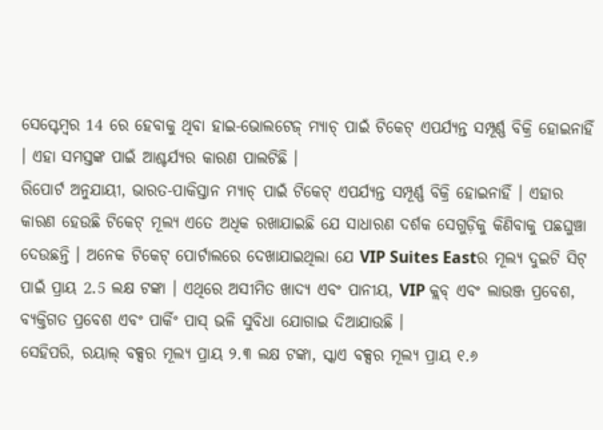ସେପ୍ଟେମ୍ବର 14 ରେ ହେବାକୁ ଥିବା ହାଇ-ଭୋଲଟେଜ୍ ମ୍ୟାଚ୍ ପାଇଁ ଟିକେଟ୍ ଏପର୍ଯ୍ୟନ୍ତ ସମ୍ପୂର୍ଣ୍ଣ ବିକ୍ରି ହୋଇନାହିଁ । ଏହା ସମସ୍ତଙ୍କ ପାଇଁ ଆଶ୍ଚର୍ଯ୍ୟର କାରଣ ପାଲଟିଛି ।
ରିପୋର୍ଟ ଅନୁଯାୟୀ, ଭାରତ-ପାକିସ୍ତାନ ମ୍ୟାଚ୍ ପାଇଁ ଟିକେଟ୍ ଏପର୍ଯ୍ୟନ୍ତ ସମ୍ପୂର୍ଣ୍ଣ ବିକ୍ରି ହୋଇନାହିଁ । ଏହାର କାରଣ ହେଉଛି ଟିକେଟ୍ ମୂଲ୍ୟ ଏତେ ଅଧିକ ରଖାଯାଇଛି ଯେ ସାଧାରଣ ଦର୍ଶକ ସେଗୁଡ଼ିକୁ କିଣିବାକୁ ପଛଘୁଞ୍ଚା ଦେଉଛନ୍ତି । ଅନେକ ଟିକେଟ୍ ପୋର୍ଟାଲରେ ଦେଖାଯାଇଥିଲା ଯେ VIP Suites Eastର ମୂଲ୍ୟ ଦୁଇଟି ସିଟ୍ ପାଇଁ ପ୍ରାୟ 2.5 ଲକ୍ଷ ଟଙ୍କା । ଏଥିରେ ଅସୀମିତ ଖାଦ୍ୟ ଏବଂ ପାନୀୟ, VIP କ୍ଲବ୍ ଏବଂ ଲାଉଞ୍ଜ ପ୍ରବେଶ, ବ୍ୟକ୍ତିଗତ ପ୍ରବେଶ ଏବଂ ପାର୍କିଂ ପାସ୍ ଭଳି ସୁବିଧା ଯୋଗାଇ ଦିଆଯାଉଛି ।
ସେହିପରି, ରୟାଲ୍ ବକ୍ସର ମୂଲ୍ୟ ପ୍ରାୟ ୨.୩ ଲକ୍ଷ ଟଙ୍କା, ସ୍କାଏ ବକ୍ସର ମୂଲ୍ୟ ପ୍ରାୟ ୧.୬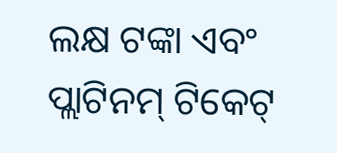ଲକ୍ଷ ଟଙ୍କା ଏବଂ ପ୍ଲାଟିନମ୍ ଟିକେଟ୍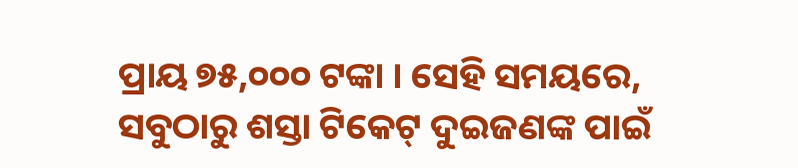ପ୍ରାୟ ୭୫,୦୦୦ ଟଙ୍କା । ସେହି ସମୟରେ, ସବୁଠାରୁ ଶସ୍ତା ଟିକେଟ୍ ଦୁଇଜଣଙ୍କ ପାଇଁ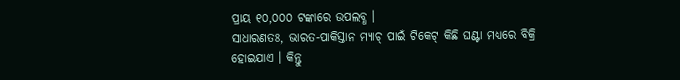ପ୍ରାୟ ୧୦,୦୦୦ ଟଙ୍କାରେ ଉପଲବ୍ଧ ।
ସାଧାରଣତଃ, ଭାରତ-ପାକିସ୍ତାନ ମ୍ୟାଚ୍ ପାଇଁ ଟିକେଟ୍ କିଛି ଘଣ୍ଟା ମଧ୍ୟରେ ବିକ୍ରି ହୋଇଯାଏ । କିନ୍ତୁ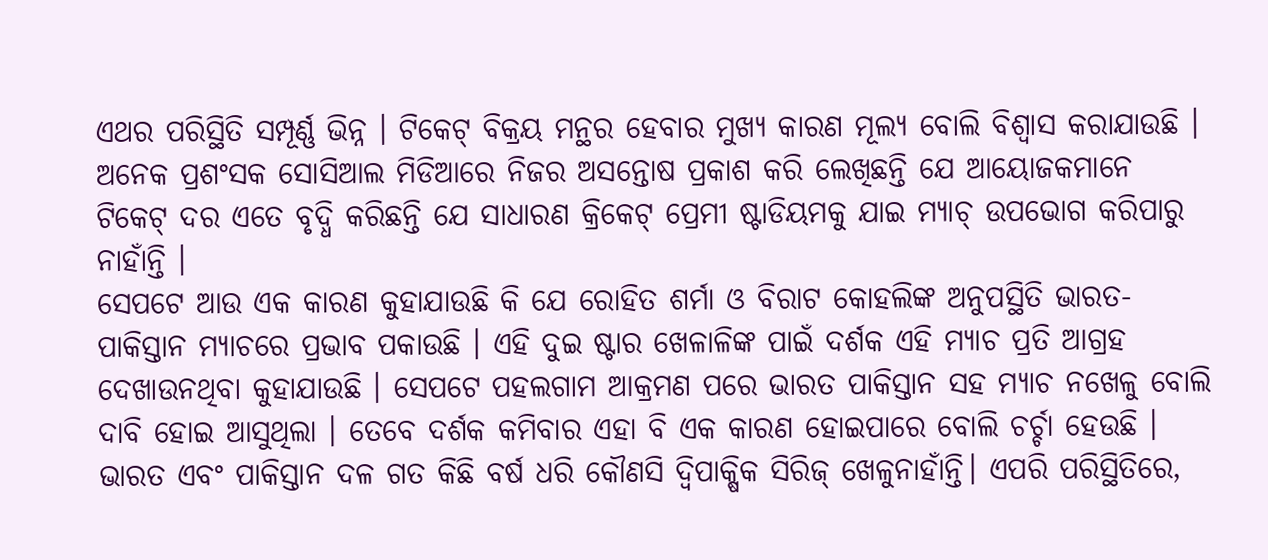ଏଥର ପରିସ୍ଥିତି ସମ୍ପୂର୍ଣ୍ଣ ଭିନ୍ନ । ଟିକେଟ୍ ବିକ୍ରୟ ମନ୍ଥର ହେବାର ମୁଖ୍ୟ କାରଣ ମୂଲ୍ୟ ବୋଲି ବିଶ୍ୱାସ କରାଯାଉଛି । ଅନେକ ପ୍ରଶଂସକ ସୋସିଆଲ ମିଡିଆରେ ନିଜର ଅସନ୍ତୋଷ ପ୍ରକାଶ କରି ଲେଖିଛନ୍ତି ଯେ ଆୟୋଜକମାନେ ଟିକେଟ୍ ଦର ଏତେ ବୃଦ୍ଧି କରିଛନ୍ତି ଯେ ସାଧାରଣ କ୍ରିକେଟ୍ ପ୍ରେମୀ ଷ୍ଟାଡିୟମକୁ ଯାଇ ମ୍ୟାଚ୍ ଉପଭୋଗ କରିପାରୁ ନାହାଁନ୍ତି ।
ସେପଟେ ଆଉ ଏକ କାରଣ କୁହାଯାଉଛି କି ଯେ ରୋହିତ ଶର୍ମା ଓ ବିରାଟ କୋହଲିଙ୍କ ଅନୁପସ୍ଥିତି ଭାରତ-ପାକିସ୍ତାନ ମ୍ୟାଚରେ ପ୍ରଭାବ ପକାଉଛି । ଏହି ଦୁଇ ଷ୍ଟାର ଖେଳାଳିଙ୍କ ପାଇଁ ଦର୍ଶକ ଏହି ମ୍ୟାଚ ପ୍ରତି ଆଗ୍ରହ ଦେଖାଉନଥିବା କୁହାଯାଉଛି । ସେପଟେ ପହଲଗାମ ଆକ୍ରମଣ ପରେ ଭାରତ ପାକିସ୍ତାନ ସହ ମ୍ୟାଚ ନଖେଳୁ ବୋଲି ଦାବି ହୋଇ ଆସୁଥିଲା । ତେବେ ଦର୍ଶକ କମିବାର ଏହା ବି ଏକ କାରଣ ହୋଇପାରେ ବୋଲି ଚର୍ଚ୍ଚା ହେଉଛି ।
ଭାରତ ଏବଂ ପାକିସ୍ତାନ ଦଳ ଗତ କିଛି ବର୍ଷ ଧରି କୌଣସି ଦ୍ୱିପାକ୍ଷିକ ସିରିଜ୍ ଖେଳୁନାହାଁନ୍ତି। ଏପରି ପରିସ୍ଥିତିରେ,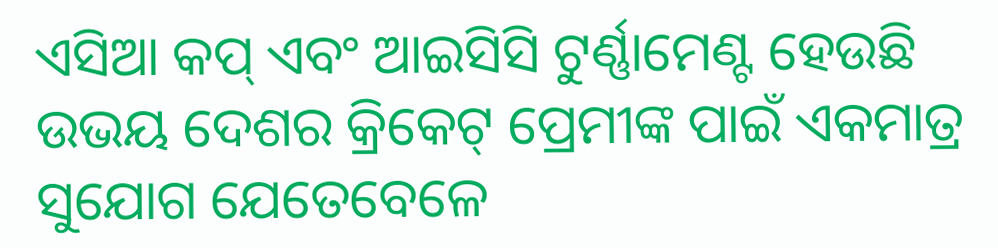ଏସିଆ କପ୍ ଏବଂ ଆଇସିସି ଟୁର୍ଣ୍ଣାମେଣ୍ଟ ହେଉଛି ଉଭୟ ଦେଶର କ୍ରିକେଟ୍ ପ୍ରେମୀଙ୍କ ପାଇଁ ଏକମାତ୍ର ସୁଯୋଗ ଯେତେବେଳେ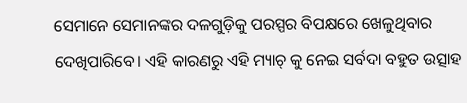ସେମାନେ ସେମାନଙ୍କର ଦଳଗୁଡ଼ିକୁ ପରସ୍ପର ବିପକ୍ଷରେ ଖେଳୁଥିବାର ଦେଖିପାରିବେ। ଏହି କାରଣରୁ ଏହି ମ୍ୟାଚ୍ କୁ ନେଇ ସର୍ବଦା ବହୁତ ଉତ୍ସାହ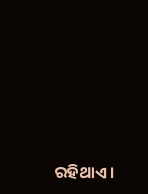ରହିଥାଏ।